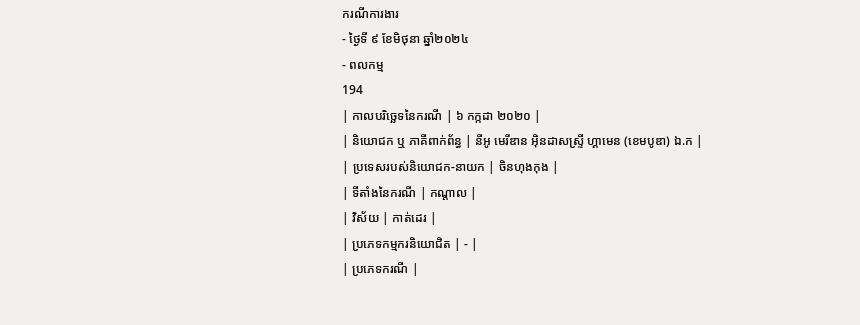ករណីការងារ
- ថ្ងៃទី ៩ ខែមិថុនា ឆ្នាំ២០២៤
- ពលកម្ម
194
| កាលបរិច្ឆេទនៃករណី | ៦ កក្កដា ២០២០ |
| និយោជក ឬ ភាគីពាក់ព័ន្ធ | នីអូ មេរីឌាន អ៊ិនដាសស្ទ្រី ហ្គាមេន (ខេមបូឌា) ឯ.ក |
| ប្រទេសរបស់និយោជក-នាយក | ចិនហុងកុង |
| ទីតាំងនៃករណី | កណ្ដាល |
| វិស័យ | កាត់ដេរ |
| ប្រភេទកម្មករនិយោជិត | - |
| ប្រភេទករណី |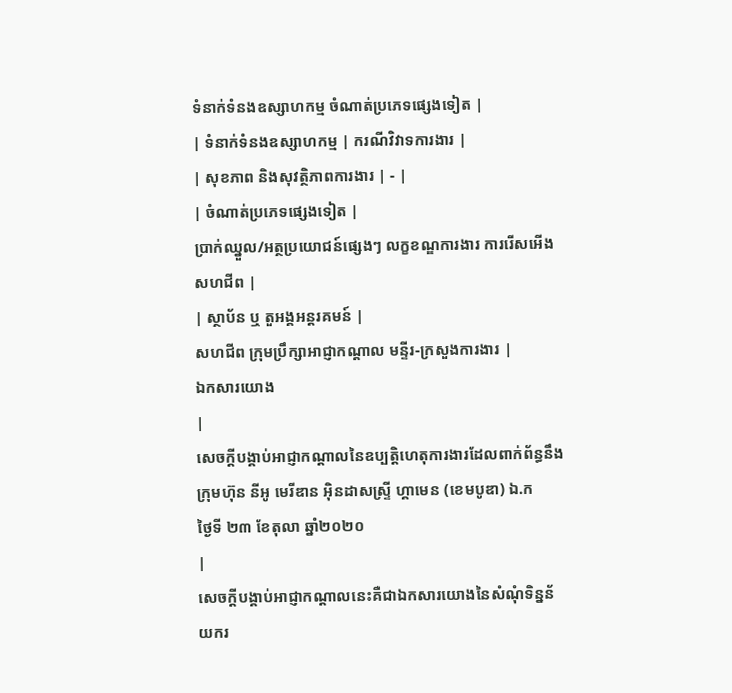ទំនាក់ទំនងឧស្សាហកម្ម ចំណាត់ប្រភេទផ្សេងទៀត |
| ទំនាក់ទំនងឧស្សាហកម្ម | ករណីវិវាទការងារ |
| សុខភាព និងសុវត្ថិភាពការងារ | - |
| ចំណាត់ប្រភេទផ្សេងទៀត |
ប្រាក់ឈ្នួល/អត្ថប្រយោជន៍ផ្សេងៗ លក្ខខណ្ឌការងារ ការរើសអើងសហជីព |
| ស្ថាប័ន ឬ តួអង្គអន្តរគមន៍ |
សហជីព ក្រុមប្រឹក្សាអាជ្ញាកណ្តាល មន្ទីរ-ក្រសួងការងារ |
ឯកសារយោង
|
សេចក្ដីបង្គាប់អាជ្ញាកណ្ដាលនៃឧប្បត្តិហេតុការងារដែលពាក់ព័ន្ធនឹងក្រុមហ៊ុន នីអូ មេរីឌាន អ៊ិនដាសស្ទ្រី ហ្គាមេន (ខេមបូឌា) ឯ.ក
ថ្ងៃទី ២៣ ខែតុលា ឆ្នាំ២០២០
|
សេចក្ដីបង្គាប់អាជ្ញាកណ្ដាលនេះគឺជាឯកសារយោងនៃសំណុំទិន្នន័យករ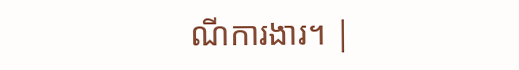ណីការងារ។ |